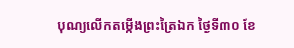បុណ្យលើកតម្កើងព្រះត្រៃឯក ថ្ងៃទី៣០ ខែ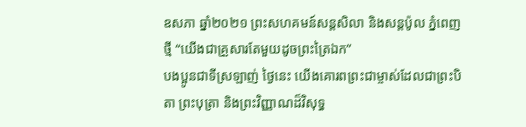ឧសភា ឆ្នាំ២០២១ ព្រះសហគមន៍សន្តសិលា និងសន្តប៉ូល ភ្នំពេញថ្មី “យើងជាគ្រួសារតែមួយដូចព្រះត្រៃឯក”
បងប្អូនជាទីស្រឡាញ់ ថ្ងៃនេះ យើងគោរពព្រះជាម្ចាស់ដែលជាព្រះបិតា ព្រះបុត្រា និងព្រះវិញ្ញាណដ៏វិសុទ្ធ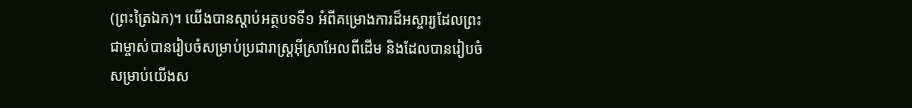(ព្រះត្រៃឯក)។ យើងបានស្ដាប់អត្ថបទទី១ អំពីគម្រោងការដ៏អស្ចារ្យដែលព្រះជាម្ចាស់បានរៀបចំសម្រាប់ប្រជារាស្រ្តអ៊ីស្រាអែលពីដើម និងដែលបានរៀបចំសម្រាប់យើងស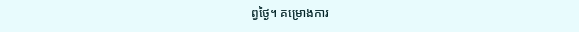ព្វថ្ងៃ។ គម្រោងការ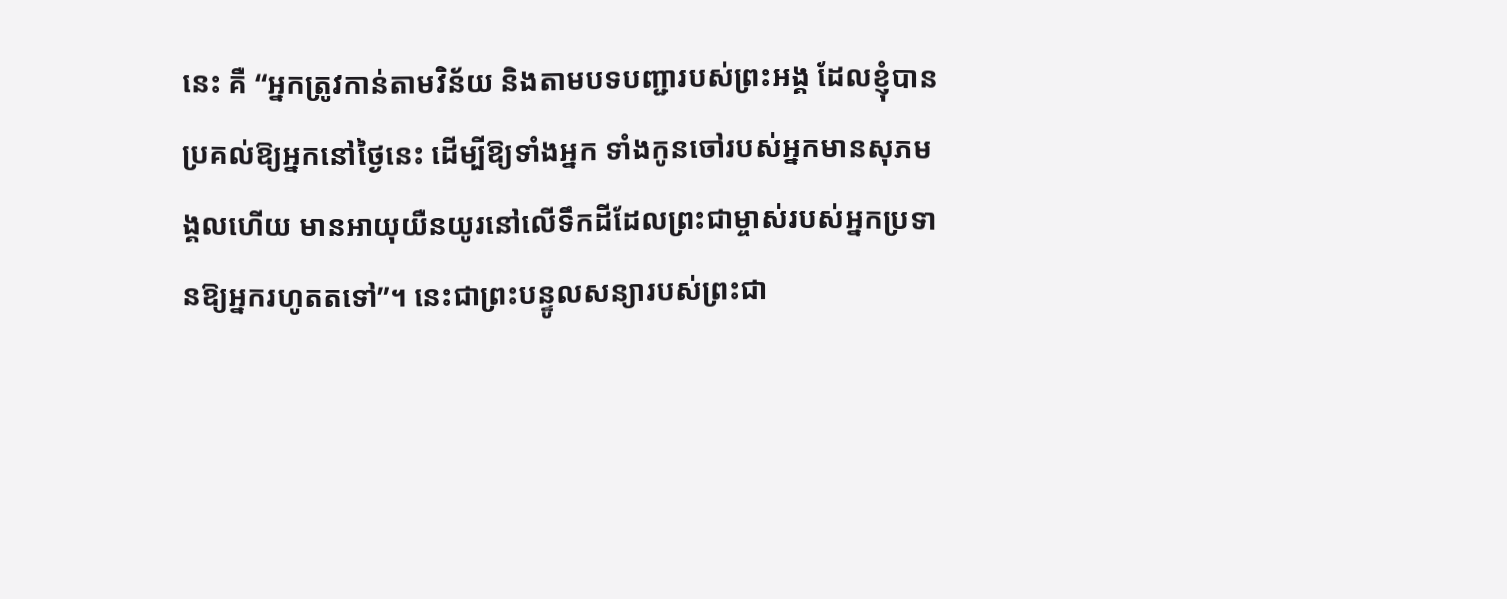នេះ គឺ “អ្នកត្រូវកាន់តាមវិន័យ និងតាមបទបញ្ជារបស់ព្រះអង្គ ដែលខ្ញុំបានប្រគល់ឱ្យអ្នកនៅថ្ងៃនេះ ដើម្បីឱ្យទាំងអ្នក ទាំងកូនចៅរបស់អ្នកមានសុភមង្គលហើយ មានអាយុយឺនយូរនៅលើទឹកដីដែលព្រះជាម្ចាស់របស់អ្នកប្រទានឱ្យអ្នករហូតតទៅ”។ នេះជាព្រះបន្ទូលសន្យារបស់ព្រះជា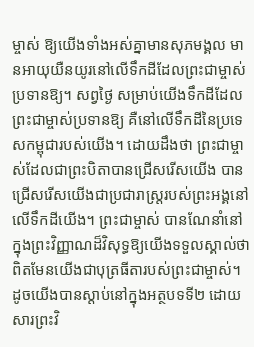ម្ចាស់ ឱ្យយើងទាំងអស់គ្នាមានសុភមង្គល មានអាយុយឺនយូរនៅលើទឹកដីដែលព្រះជាម្ចាស់ប្រទានឱ្យ។ សព្វថ្ងៃ សម្រាប់យើងទឹកដីដែលព្រះជាម្ចាស់ប្រទានឱ្យ គឺនៅលើទឹកដីនៃប្រទេសកម្ពុជារបស់យើង។ ដោយដឹងថា ព្រះជាម្ចាស់ដែលជាព្រះបិតាបានជ្រើសរើសយើង បានជ្រើសរើសយើងជាប្រជារាស្ត្ររបស់ព្រះអង្គនៅលើទឹកដីយើង។ ព្រះជាម្ចាស់ បានណែនាំនៅក្នុងព្រះវិញ្ញាណដ៏វិសុទ្ធឱ្យយើងទទួលស្គាល់ថា ពិតមែនយើងជាបុត្រធីតារបស់ព្រះជាម្ចាស់។ ដូចយើងបានស្ដាប់នៅក្នុងអត្ថបទទី២ ដោយសារព្រះវិ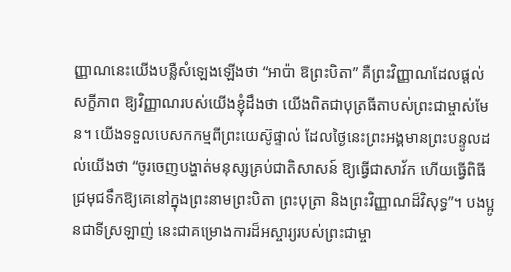ញ្ញាណនេះយើងបន្លឺសំឡេងឡើងថា “អាប៉ា ឱព្រះបិតា” គឺព្រះវិញ្ញាណដែលផ្ដល់សក្ខីភាព ឱ្យវិញ្ញាណរបស់យើងខ្ញុំដឹងថា យើងពិតជាបុត្រធីតាបស់ព្រះជាម្ចាស់មែន។ យើងទទួលបេសកកម្មពីព្រះយេស៊ូផ្ទាល់ ដែលថ្ងៃនេះព្រះអង្គមានព្រះបន្ទូលដល់យើងថា “ចូរចេញបង្ហាត់មនុស្សគ្រប់ជាតិសាសន៍ ឱ្យធ្វើជាសាវ័ក ហើយធ្វើពិធីជ្រមុជទឹកឱ្យគេនៅក្នុងព្រះនាមព្រះបិតា ព្រះបុត្រា និងព្រះវិញ្ញាណដ៏វិសុទ្ធ”។ បងប្អូនជាទីស្រឡាញ់ នេះជាគម្រោងការដ៏អស្ចារ្យរបស់ព្រះជាម្ចា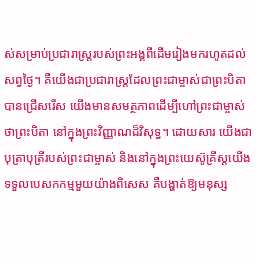ស់សម្រាប់ប្រជារាស្ត្ររបស់ព្រះអង្គពីដើមរៀងមករហូតដល់សព្វថ្ងៃ។ គឺយើងជាប្រជារាស្ត្រដែលព្រះជាម្ចាស់ជាព្រះបិតាបានជ្រើសរើស យើងមានសមត្ថភាពដើម្បីហៅព្រះជាម្ចាស់ថាព្រះបិតា នៅក្នុងព្រះវិញ្ញាណដ៏វិសុទ្ធ។ ដោយសារ យើងជាបុត្រាបុត្រីរបស់ព្រះជាម្ចាស់ និងនៅក្នុងព្រះយេស៊ូគ្រីស្តយើងទទួលបេសកកម្មមួយយ៉ាងពិសេស គឺបង្ហាត់ឱ្យមនុស្ស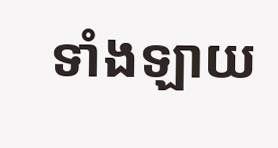ទាំងឡាយ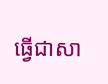ធ្វើជាសា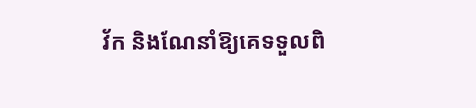វ័ក និងណែនាំឱ្យគេទទួលពិ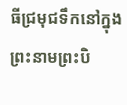ធីជ្រមុជទឹកនៅក្នុងព្រះនាមព្រះបិ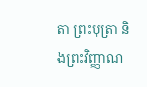តា ព្រះបុត្រា និងព្រះវិញ្ញាណ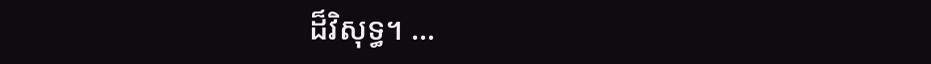ដ៏វិសុទ្ធ។ …